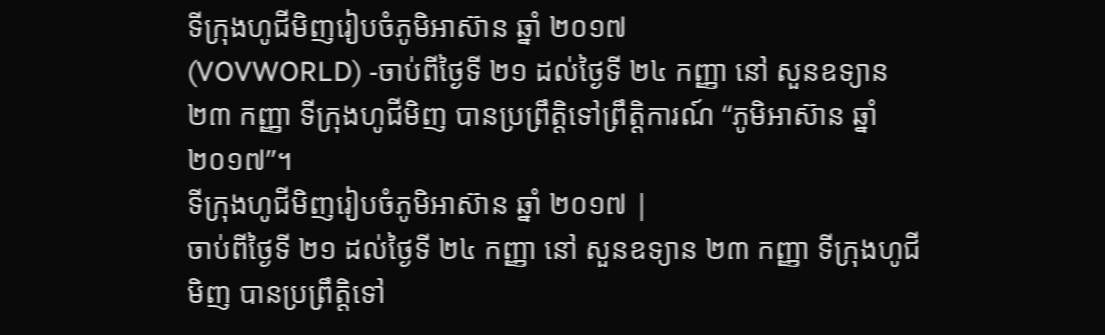ទីក្រុងហូជីមិញរៀបចំភូមិអាស៊ាន ឆ្នាំ ២០១៧
(VOVWORLD) -ចាប់ពីថ្ងៃទី ២១ ដល់ថ្ងៃទី ២៤ កញ្ញា នៅ សួនឧទ្យាន ២៣ កញ្ញា ទីក្រុងហូជីមិញ បានប្រព្រឹត្តិទៅព្រឹត្តិការណ៍ “ភូមិអាស៊ាន ឆ្នាំ ២០១៧”។
ទីក្រុងហូជីមិញរៀបចំភូមិអាស៊ាន ឆ្នាំ ២០១៧ |
ចាប់ពីថ្ងៃទី ២១ ដល់ថ្ងៃទី ២៤ កញ្ញា នៅ សួនឧទ្យាន ២៣ កញ្ញា ទីក្រុងហូជីមិញ បានប្រព្រឹត្តិទៅ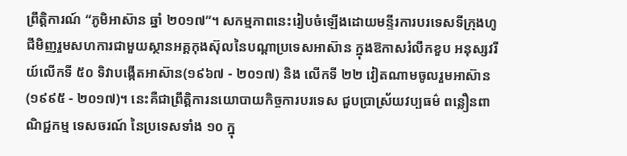ព្រឹត្តិការណ៍ “ភូមិអាស៊ាន ឆ្នាំ ២០១៧”។ សកម្មភាពនេះរៀបចំឡើងដោយមន្ទីរការបរទេសទីក្រុងហូជីមិញរួមសហការជាមួយស្ថានអគ្គកុងស៊ុលនៃបណ្ដាប្រទេសអាស៊ាន ក្នុងឱកាសរំលឹកខួប អនុស្សវរីយ៍លើកទី ៥០ ទិវាបង្កើតអាស៊ាន(១៩៦៧ - ២០១៧) និង លើកទី ២២ វៀតណាមចូលរួមអាស៊ាន (១៩៩៥ - ២០១៧)។ នេះគឺជាព្រឹត្តិការនយោបាយកិច្ចការបរទេស ជួបប្រាស្រ័យវប្បធម៌ ពន្លឿនពាណិជ្ជកម្ម ទេសចរណ៍ នៃប្រទេសទាំង ១០ ក្នុ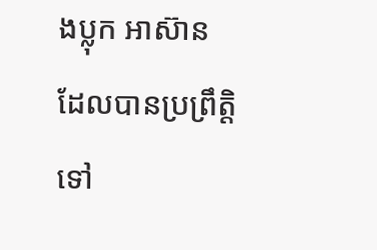ងប្លុក អាស៊ាន ដែលបានប្រព្រឹត្តិទៅ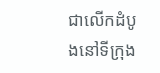ជាលើកដំបូងនៅទីក្រុង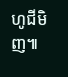ហូជីមិញ៕